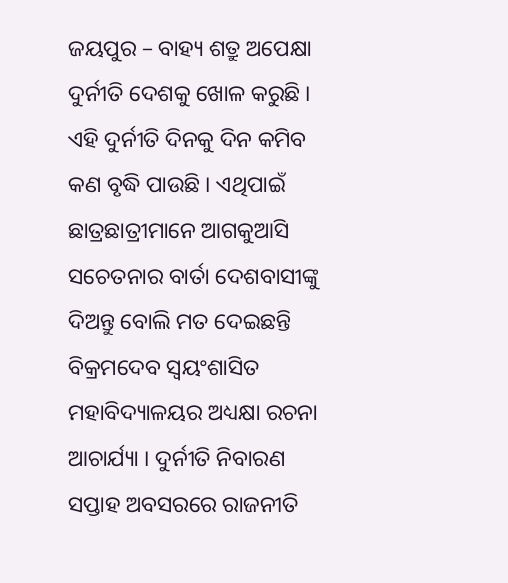ଜୟପୁର – ବାହ୍ୟ ଶତ୍ରୁ ଅପେକ୍ଷା ଦୁର୍ନୀତି ଦେଶକୁ ଖୋଳ କରୁଛି । ଏହି ଦୁର୍ନୀତି ଦିନକୁ ଦିନ କମିବ କଣ ବୃଦ୍ଧି ପାଉଛି । ଏଥିପାଇଁ ଛାତ୍ରଛାତ୍ରୀମାନେ ଆଗକୁଆସି ସଚେତନାର ବାର୍ତା ଦେଶବାସୀଙ୍କୁ ଦିଅନ୍ତୁ ବୋଲି ମତ ଦେଇଛନ୍ତି ବିକ୍ରମଦେବ ସ୍ୱୟଂଶାସିତ ମହାବିଦ୍ୟାଳୟର ଅଧ୍ୟକ୍ଷା ରଚନା ଆଚାର୍ଯ୍ୟା । ଦୁର୍ନୀତି ନିବାରଣ ସପ୍ତାହ ଅବସରରେ ରାଜନୀତି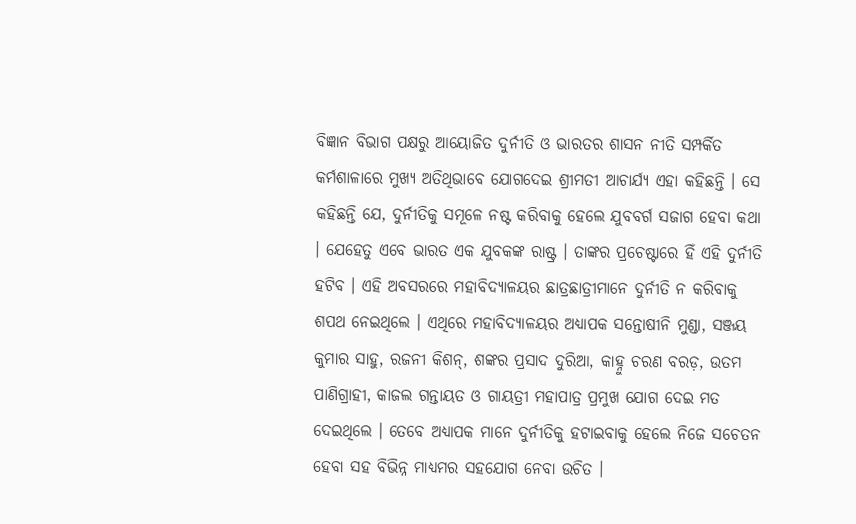ବିଜ୍ଞାନ ବିଭାଗ ପକ୍ଷରୁ ଆୟୋଜିତ ଦୁର୍ନୀତି ଓ ଭାରତର ଶାସନ ନୀତି ସମ୍ପର୍କିତ କର୍ମଶାଳାରେ ମୁଖ୍ୟ ଅତିଥିଭାବେ ଯୋଗଦେଇ ଶ୍ରୀମତୀ ଆଚାର୍ଯ୍ୟ ଏହା କହିଛନ୍ତି । ସେ କହିଛନ୍ତି ଯେ, ଦୁର୍ନୀତିକୁ ସମୂଳେ ନଷ୍ଟ କରିବାକୁ ହେଲେ ଯୁବବର୍ଗ ସଜାଗ ହେବା କଥା । ଯେହେତୁ ଏବେ ଭାରତ ଏକ ଯୁବକଙ୍କ ରାଷ୍ଟ୍ର । ତାଙ୍କର ପ୍ରଚେଷ୍ଟାରେ ହିଁ ଏହି ଦୁର୍ନୀତି ହଟିବ । ଏହି ଅବସରରେ ମହାବିଦ୍ୟାଳୟର ଛାତ୍ରଛାତ୍ରୀମାନେ ଦୁର୍ନୀତି ନ କରିବାକୁ ଶପଥ ନେଇଥିଲେ । ଏଥିରେ ମହାବିଦ୍ୟାଳୟର ଅଧ୍ୟାପକ ସନ୍ତୋଷୀନି ମୁଣ୍ଡା, ସଞ୍ଜୟ କୁମାର ସାହୁ, ରଜନୀ କିଶନ୍, ଶଙ୍କର ପ୍ରସାଦ ଦୁରିଆ, କାହ୍ନୁ ଚରଣ ବରଡ଼, ଉତମ ପାଣିଗ୍ରାହୀ, କାଜଲ ଗନ୍ତାୟତ ଓ ଗାୟତ୍ରୀ ମହାପାତ୍ର ପ୍ରମୁଖ ଯୋଗ ଦେଇ ମତ ଦେଇଥିଲେ । ତେବେ ଅଧ୍ୟାପକ ମାନେ ଦୁର୍ନୀତିକୁ ହଟାଇବାକୁ ହେଲେ ନିଜେ ସଚେତନ ହେବା ସହ ବିଭିନ୍ନ ମାଧ୍ୟମର ସହଯୋଗ ନେବା ଉଚିତ ।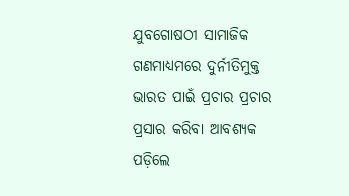ଯୁବଗୋଷଠୀ ସାମାଜିକ ଗଣମାଧ୍ୟମରେ ଦୁର୍ନୀତିମୁକ୍ତ ଭାରତ ପାଇଁ ପ୍ରଚାର ପ୍ରଚାର ପ୍ରସାର କରିବା ଆବଶ୍ୟକ ପଡ଼ିଲେ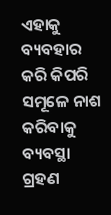ଏହାକୁ ବ୍ୟବହାର କରି କିପରି ସମୂଳେ ନାଶ କରିବାକୁ ବ୍ୟବସ୍ଥା ଗ୍ରହଣ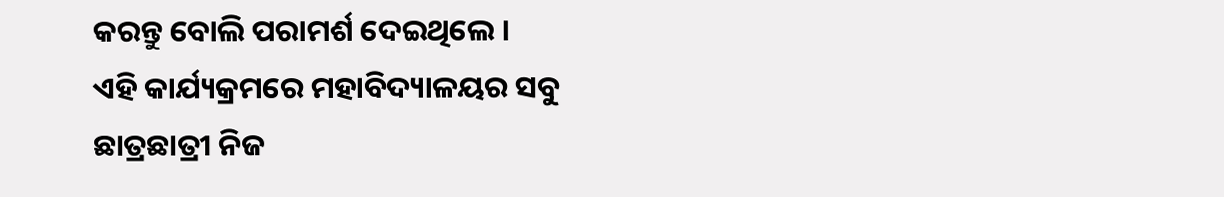କରନ୍ତୁ ବୋଲି ପରାମର୍ଶ ଦେଇଥିଲେ ।
ଏହି କାର୍ଯ୍ୟକ୍ରମରେ ମହାବିଦ୍ୟାଳୟର ସବୁ ଛାତ୍ରଛାତ୍ରୀ ନିଜ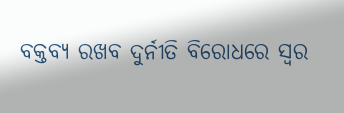ବକ୍ତବ୍ୟ ରଖବ ଦୁର୍ନୀତି ବିରୋଧରେ ସ୍ୱର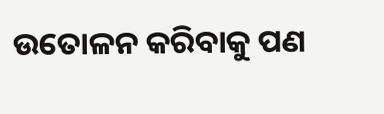ଉତୋଳନ କରିବାକୁ ପଣ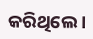କରିଥିଲେ ।